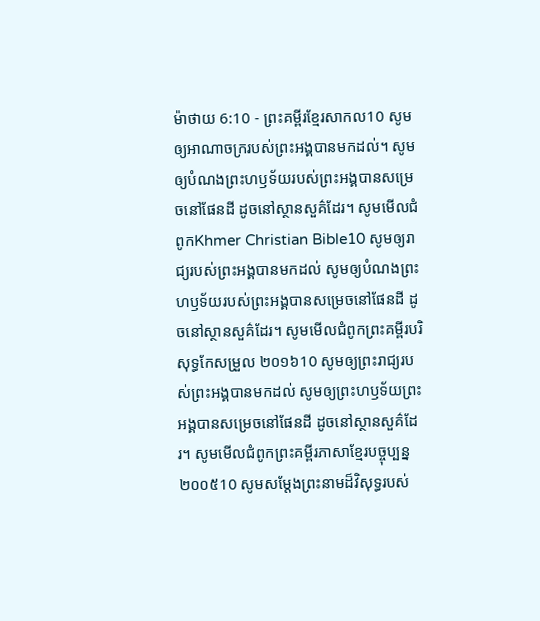ម៉ាថាយ 6:10 - ព្រះគម្ពីរខ្មែរសាកល10 សូមឲ្យអាណាចក្ររបស់ព្រះអង្គបានមកដល់។ សូមឲ្យបំណងព្រះហឫទ័យរបស់ព្រះអង្គបានសម្រេចនៅផែនដី ដូចនៅស្ថានសួគ៌ដែរ។ សូមមើលជំពូកKhmer Christian Bible10 សូមឲ្យរាជ្យរបស់ព្រះអង្គបានមកដល់ សូមឲ្យបំណងព្រះហឫទ័យរបស់ព្រះអង្គបានសម្រេចនៅផែនដី ដូចនៅស្ថានសួគ៌ដែរ។ សូមមើលជំពូកព្រះគម្ពីរបរិសុទ្ធកែសម្រួល ២០១៦10 សូមឲ្យព្រះរាជ្យរបស់ព្រះអង្គបានមកដល់ សូមឲ្យព្រះហឫទ័យព្រះអង្គបានសម្រេចនៅផែនដី ដូចនៅស្ថានសួគ៌ដែរ។ សូមមើលជំពូកព្រះគម្ពីរភាសាខ្មែរបច្ចុប្បន្ន ២០០៥10 សូមសម្តែងព្រះនាមដ៏វិសុទ្ធរបស់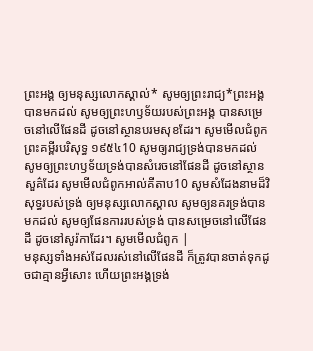ព្រះអង្គ ឲ្យមនុស្សលោកស្គាល់* សូមឲ្យព្រះរាជ្យ*ព្រះអង្គបានមកដល់ សូមឲ្យព្រះហឫទ័យរបស់ព្រះអង្គ បានសម្រេចនៅលើផែនដី ដូចនៅស្ថានបរមសុខដែរ។ សូមមើលជំពូកព្រះគម្ពីរបរិសុទ្ធ ១៩៥៤10 សូមឲ្យរាជ្យទ្រង់បានមកដល់ សូមឲ្យព្រះហឫទ័យទ្រង់បានសំរេចនៅផែនដី ដូចនៅស្ថានសួគ៌ដែរ សូមមើលជំពូកអាល់គីតាប10 សូមសំដែងនាមដ៏វិសុទ្ធរបស់ទ្រង់ ឲ្យមនុស្សលោកស្គាល សូមឲ្យនគរទ្រង់បានមកដល់ សូមឲ្យផែនការរបស់ទ្រង់ បានសម្រេចនៅលើផែនដី ដូចនៅសូរ៉កាដែរ។ សូមមើលជំពូក |
មនុស្សទាំងអស់ដែលរស់នៅលើផែនដី ក៏ត្រូវបានចាត់ទុកដូចជាគ្មានអ្វីសោះ ហើយព្រះអង្គទ្រង់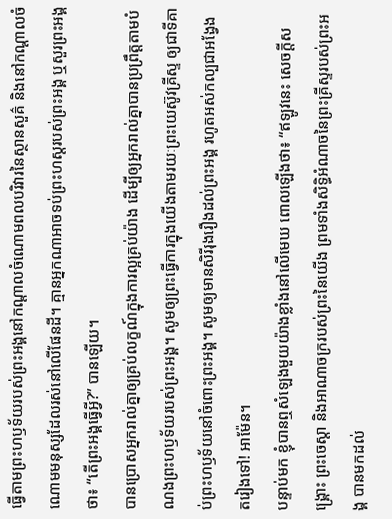ធ្វើតាមព្រះហឫទ័យរបស់ព្រះអង្គនៅកណ្ដាលចំណោមពលបរិវារនៃស្ថានសួគ៌ និងនៅកណ្ដាលចំណោមមនុស្សដែលរស់នៅលើផែនដី។ គ្មានអ្នកណាអាចទប់ព្រះហស្តរបស់ព្រះអង្គ ឬសួរព្រះអង្គថា៖ “តើព្រះអង្គធ្វើអ្វី?” បានឡើយ។
បានប្រោសអ្នករាល់គ្នាឲ្យគ្រប់លក្ខណ៍ក្នុងការល្អគ្រប់យ៉ាង ដើម្បីឲ្យអ្នករាល់គ្នាបានប្រព្រឹត្តតាមបំណងព្រះហឫទ័យរបស់ព្រះអង្គ។ សូមឲ្យព្រះធ្វើការក្នុងយើងតាមរយៈព្រះយេស៊ូវគ្រីស្ទ ឲ្យជាទីគាប់ព្រះហឫទ័យនៅចំពោះព្រះអង្គ។ សូមឲ្យមានសិរីរុងរឿងដល់ព្រះអង្គ រហូតអស់កល្បជាអង្វែងតរៀងទៅ! អាម៉ែន។
បន្ទាប់មក ខ្ញុំបានឮសំឡេងមួយយ៉ាងខ្លាំងនៅលើមេឃ ពោលឡើងថា៖ “ឥឡូវនេះ សេចក្ដីសង្គ្រោះ ព្រះចេស្ដា និងអាណាចក្ររបស់ព្រះនៃយើង ព្រមទាំងសិទ្ធិអំណាចនៃព្រះគ្រីស្ទរបស់ព្រះអង្គ បានមកដល់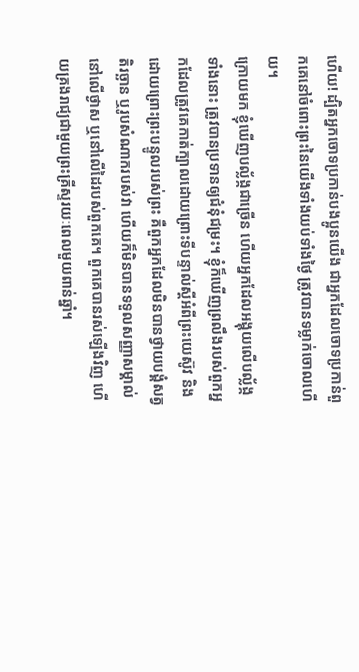ហើយ! ដ្បិតអ្នកចោទប្រកាន់បងប្អូនយើង ជាអ្នកដែលចោទប្រកាន់ពួកគេនៅចំពោះព្រះនៃយើងទាំងយប់ទាំងថ្ងៃ ត្រូវបានទម្លាក់ចោលហើយ។
ក្រោយមក ខ្ញុំឃើញបល្ល័ង្កជាច្រើន ហើយអ្នកដែលអង្គុយលើបល្ល័ង្កទាំងនោះ ត្រូវបានប្រទានឲ្យជំនុំជម្រះ។ ខ្ញុំក៏ឃើញព្រលឹងរបស់ពួកអ្នកដែលត្រូវគេកាត់ក្បាលដោយព្រោះទីបន្ទាល់ស្ដីអំពីព្រះយេស៊ូវ និងដោយព្រោះព្រះបន្ទូលរបស់ព្រះ គឺពួកអ្នកដែលមិនបានថ្វាយបង្គំសត្វតិរច្ឆាន ឬរូបសំណាករបស់វា ហើយក៏មិនបានទទួលសញ្ញាសម្គាល់នៅលើថ្ងាស ឬនៅលើដៃរបស់ពួកគេ។ ពួកគេបានរស់ឡើងវិញ ហើយគ្រងរាជ្យជាមួយព្រះគ្រីស្ទរយៈពេលមួយពាន់ឆ្នាំ។